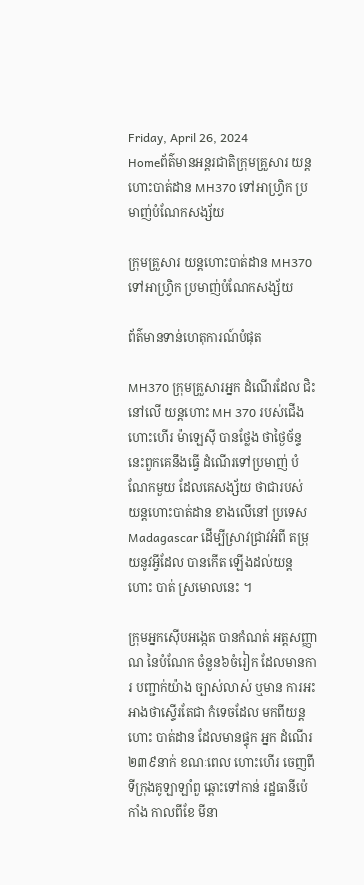Friday, April 26, 2024
Homeព័ត៌មានអន្តរជាតិក្រុមគ្រួសារ យន្តហោះបាត់ដាន MH370 ទៅអាហ្វ្រិក ប្រមាញ់បំណែកសង្ស័យ

ក្រុមគ្រួសារ យន្តហោះបាត់ដាន MH370 ទៅអាហ្វ្រិក ប្រមាញ់បំណែកសង្ស័យ

ព័ត៌មានទាន់ហេតុការណ៍បំផុត

MH370 ក្រុមគ្រួសារអ្នក ដំណើរដែល ជិះនៅលើ យន្តហោះ MH 370 របស់ជើង ហោះហើរ ម៉ាឡេស៊ី បានថ្លែង ថាថ្ងៃច័ន្ទនេះពួកគេនឹងធ្វើ ដំណើរទៅប្រមាញ់ បំណែកមួយ ដែលគេសង្ស័យ ថាជារបស់ យន្តហោះបាត់ដាន ខាងលើនៅ ប្រទេស Madagascar ដើម្បីស្រាវជ្រាវអំពី តម្រុយនូវអ្វីដែល បានកើត ឡើងដល់យន្តហោះ បាត់ ស្រមោលនេះ ។

ក្រុមអ្នកស៊ើបអង្កេត បានកំណត់ អត្តសញ្ញាណ នៃបំណែក ចំនួន៦ចំរៀក ដែលមានការ បញ្ជាក់យ៉ាង ច្បាស់លាស់ ឬមាន ការអះអាងថាស្ទើរតែជា កំទេចដែល មកពីយន្តហោះ បាត់ដាន ដែលមានផ្ទុក អ្នក ដំណើរ២៣៩នាក់ ខណៈពេល ហោះហើរ ចេញពី ទីក្រុងគូឡាឡាំពួ ឆ្ពោះទៅកាន់ រដ្ឋធានីប៉េកាំង កាលពីខែ មីនា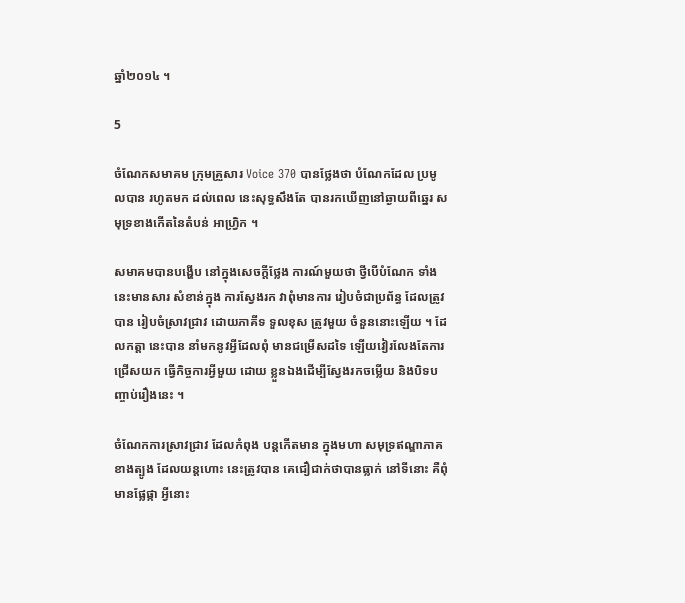ឆ្នាំ២០១៤ ។

5

ចំណែកសមាគម ក្រុមគ្រួសារ Voice 370 បានថ្លែងថា បំណែកដែល ប្រមូលបាន រហូតមក ដល់ពេល នេះសុទ្ធសឹងតែ បានរកឃើញនៅឆ្ងាយពីឆ្នេរ សមុទ្រខាងកើតនៃតំបន់ អាហ្វ្រិក ។

សមាគមបានបង្ហើប នៅក្នុងសេចក្តីថ្លែង ការណ៍មួយថា ថ្វីបើបំណែក ទាំងនេះមានសារ សំខាន់ក្នុង ការស្វែងរក វាពុំមានការ រៀបចំជាប្រព័ន្ធ ដែលត្រូវបាន រៀបចំស្រាវជ្រាវ ដោយភាគីទ ទួលខុស ត្រូវមួយ ចំនួននោះឡើយ ។ ដែលកត្តា នេះបាន នាំមកនូវអ្វីដែលពុំ មានជម្រើសដទៃ ឡើយវៀរលែងតែការ ជ្រើសយក ធ្វើកិច្ចការអ្វីមួយ ដោយ ខ្លួនឯងដើម្បីស្វែងរកចម្លើយ និងបិទបញ្ចាប់រឿងនេះ ។

ចំណែកការស្រាវជ្រាវ ដែលកំពុង បន្តកើតមាន ក្នុងមហា សមុទ្រឥណ្ឌាភាគ ខាងត្បូង ដែលយន្តហោះ នេះត្រូវបាន គេជឿជាក់ថាបានធ្លាក់ នៅទីនោះ គឺពុំមានផ្លែផ្កា អ្វីនោះ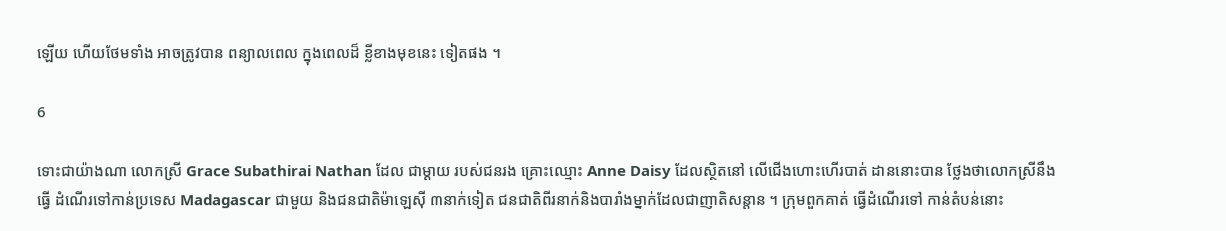ឡើយ ហើយថែមទាំង អាចត្រូវបាន ពន្យាលពេល ក្នុងពេលដ៏ ខ្លីខាងមុខនេះ ទៀតផង ។

6

ទោះជាយ៉ាងណា លោកស្រី Grace Subathirai Nathan ដែល ជាម្តាយ របស់ជនរង គ្រោះឈ្មោះ Anne Daisy ដែលស្ថិតនៅ លើជើងហោះហើរបាត់ ដាននោះបាន ថ្លែងថាលោកស្រីនឹងធ្វើ ដំណើរទៅកាន់ប្រទេស Madagascar ជាមួយ និងជនជាតិម៉ាឡេស៊ី ៣នាក់ទៀត ជនជាតិពីរនាក់និងបារាំងម្នាក់ដែលជាញាតិសន្តាន ។ ក្រុមពួកគាត់ ធ្វើដំណើរទៅ កាន់តំបន់នោះ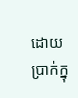ដោយប្រាក់ក្នុ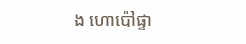ង ហោប៉ៅផ្ទា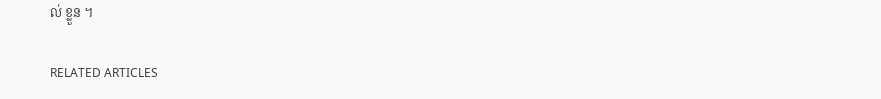ល់ ខ្លួន ។

RELATED ARTICLES